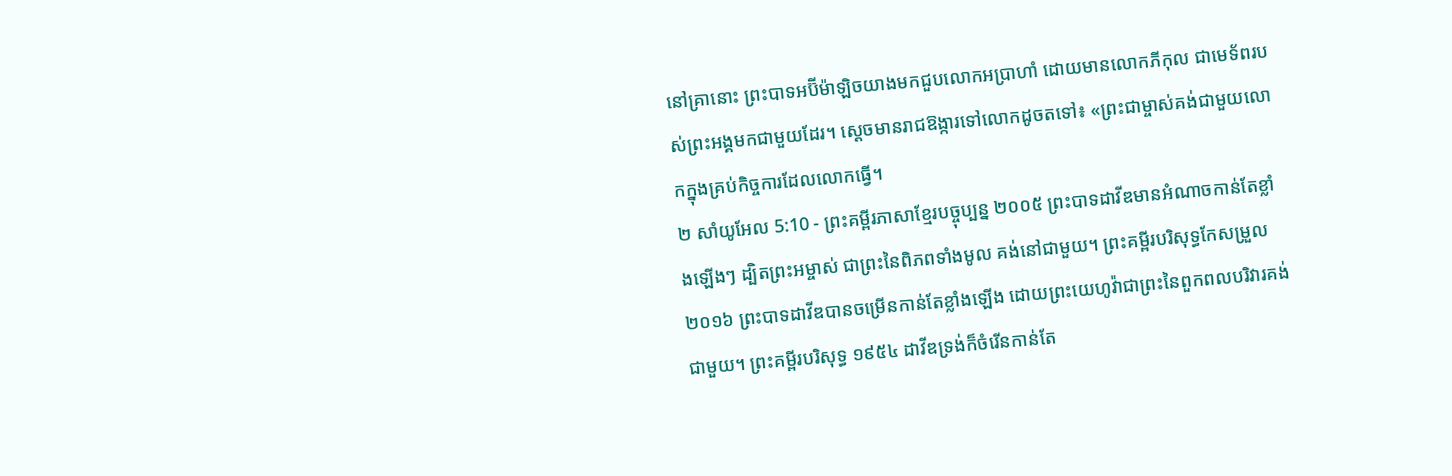នៅគ្រានោះ ព្រះបាទអប៊ីម៉ាឡិចយាងមកជួបលោកអប្រាហាំ ដោយមានលោកភីកុល ជាមេទ័ពរបស់ព្រះអង្គមកជាមួយដែរ។ ស្ដេចមានរាជឱង្ការទៅលោកដូចតទៅ៖ «ព្រះជាម្ចាស់គង់ជាមួយលោកក្នុងគ្រប់កិច្ចការដែលលោកធ្វើ។
២ សាំយូអែល 5:10 - ព្រះគម្ពីរភាសាខ្មែរបច្ចុប្បន្ន ២០០៥ ព្រះបាទដាវីឌមានអំណាចកាន់តែខ្លាំងឡើងៗ ដ្បិតព្រះអម្ចាស់ ជាព្រះនៃពិភពទាំងមូល គង់នៅជាមួយ។ ព្រះគម្ពីរបរិសុទ្ធកែសម្រួល ២០១៦ ព្រះបាទដាវីឌបានចម្រើនកាន់តែខ្លាំងឡើង ដោយព្រះយេហូវ៉ាជាព្រះនៃពួកពលបរិវារគង់ជាមួយ។ ព្រះគម្ពីរបរិសុទ្ធ ១៩៥៤ ដាវីឌទ្រង់ក៏ចំរើនកាន់តែ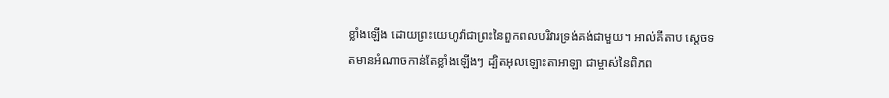ខ្លាំងឡើង ដោយព្រះយេហូវ៉ាជាព្រះនៃពួកពលបរិវារទ្រង់គង់ជាមួយ។ អាល់គីតាប ស្តេចទតមានអំណាចកាន់តែខ្លាំងឡើងៗ ដ្បិតអុលឡោះតាអាឡា ជាម្ចាស់នៃពិភព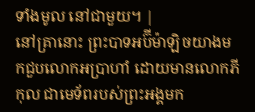ទាំងមូល នៅជាមួយ។ |
នៅគ្រានោះ ព្រះបាទអប៊ីម៉ាឡិចយាងមកជួបលោកអប្រាហាំ ដោយមានលោកភីកុល ជាមេទ័ពរបស់ព្រះអង្គមក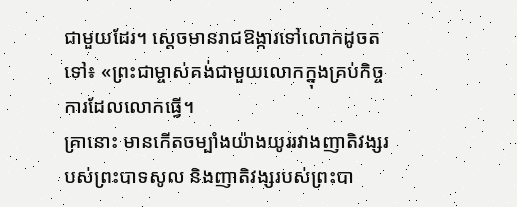ជាមួយដែរ។ ស្ដេចមានរាជឱង្ការទៅលោកដូចតទៅ៖ «ព្រះជាម្ចាស់គង់ជាមួយលោកក្នុងគ្រប់កិច្ចការដែលលោកធ្វើ។
គ្រានោះ មានកើតចម្បាំងយ៉ាងយូររវាងញាតិវង្សរបស់ព្រះបាទសូល និងញាតិវង្សរបស់ព្រះបា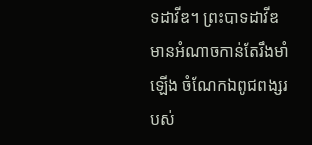ទដាវីឌ។ ព្រះបាទដាវីឌមានអំណាចកាន់តែរឹងមាំឡើង ចំណែកឯពូជពង្សរបស់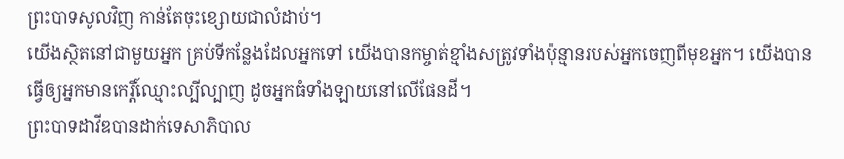ព្រះបាទសូលវិញ កាន់តែចុះខ្សោយជាលំដាប់។
យើងស្ថិតនៅជាមួយអ្នក គ្រប់ទីកន្លែងដែលអ្នកទៅ យើងបានកម្ចាត់ខ្មាំងសត្រូវទាំងប៉ុន្មានរបស់អ្នកចេញពីមុខអ្នក។ យើងបានធ្វើឲ្យអ្នកមានកេរ្តិ៍ឈ្មោះល្បីល្បាញ ដូចអ្នកធំទាំងឡាយនៅលើផែនដី។
ព្រះបាទដាវីឌបានដាក់ទេសាភិបាល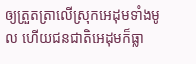ឲ្យត្រួតត្រាលើស្រុកអេដុមទាំងមូល ហើយជនជាតិអេដុមក៏ធ្លា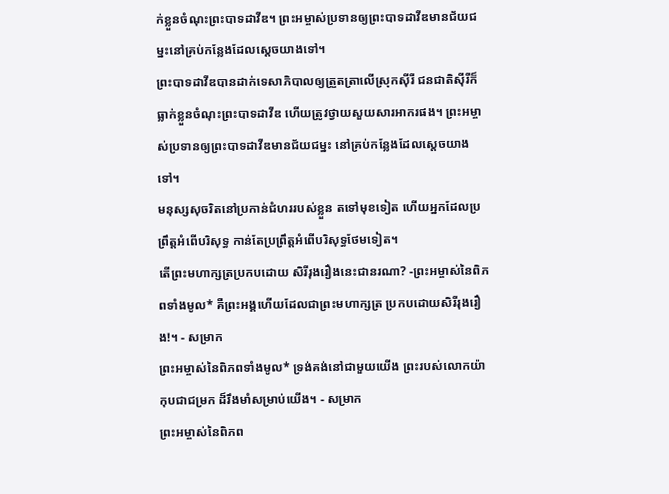ក់ខ្លួនចំណុះព្រះបាទដាវីឌ។ ព្រះអម្ចាស់ប្រទានឲ្យព្រះបាទដាវីឌមានជ័យជម្នះនៅគ្រប់កន្លែងដែលស្ដេចយាងទៅ។
ព្រះបាទដាវីឌបានដាក់ទេសាភិបាលឲ្យត្រួតត្រាលើស្រុកស៊ីរី ជនជាតិស៊ីរីក៏ធ្លាក់ខ្លួនចំណុះព្រះបាទដាវីឌ ហើយត្រូវថ្វាយសួយសារអាករផង។ ព្រះអម្ចាស់ប្រទានឲ្យព្រះបាទដាវីឌមានជ័យជម្នះ នៅគ្រប់កន្លែងដែលស្ដេចយាងទៅ។
មនុស្សសុចរិតនៅប្រកាន់ជំហររបស់ខ្លួន តទៅមុខទៀត ហើយអ្នកដែលប្រព្រឹត្តអំពើបរិសុទ្ធ កាន់តែប្រព្រឹត្តអំពើបរិសុទ្ធថែមទៀត។
តើព្រះមហាក្សត្រប្រកបដោយ សិរីរុងរឿងនេះជានរណា? -ព្រះអម្ចាស់នៃពិភពទាំងមូល* គឺព្រះអង្គហើយដែលជាព្រះមហាក្សត្រ ប្រកបដោយសិរីរុងរឿង!។ - សម្រាក
ព្រះអម្ចាស់នៃពិភពទាំងមូល* ទ្រង់គង់នៅជាមួយយើង ព្រះរបស់លោកយ៉ាកុបជាជម្រក ដ៏រឹងមាំសម្រាប់យើង។ - សម្រាក
ព្រះអម្ចាស់នៃពិភព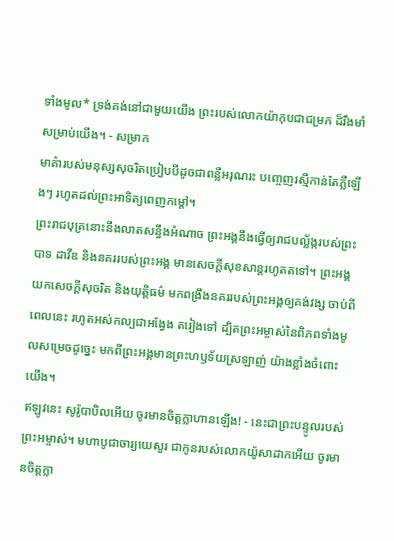ទាំងមូល* ទ្រង់គង់នៅជាមួយយើង ព្រះរបស់លោកយ៉ាកុបជាជម្រក ដ៏រឹងមាំសម្រាប់យើង។ - សម្រាក
មាគ៌ារបស់មនុស្សសុចរិតប្រៀបបីដូចជាពន្លឺអរុណរះ បញ្ចេញរស្មីកាន់តែភ្លឺឡើងៗ រហូតដល់ព្រះអាទិត្យពេញកម្ដៅ។
ព្រះរាជបុត្រនោះនឹងលាតសន្ធឹងអំណាច ព្រះអង្គនឹងធ្វើឲ្យរាជបល្ល័ង្ករបស់ព្រះបាទ ដាវីឌ និងនគររបស់ព្រះអង្គ មានសេចក្ដីសុខសាន្តរហូតតទៅ។ ព្រះអង្គយកសេចក្ដីសុចរិត និងយុត្តិធម៌ មកពង្រឹងនគររបស់ព្រះអង្គឲ្យគង់វង្ស ចាប់ពីពេលនេះ រហូតអស់កល្បជាអង្វែង តរៀងទៅ ដ្បិតព្រះអម្ចាស់នៃពិភពទាំងមូលសម្រេចដូច្នេះ មកពីព្រះអង្គមានព្រះហឫទ័យស្រឡាញ់ យ៉ាងខ្លាំងចំពោះយើង។
ឥឡូវនេះ សូរ៉ូបាបិលអើយ ចូរមានចិត្តក្លាហានឡើង! - នេះជាព្រះបន្ទូលរបស់ព្រះអម្ចាស់។ មហាបូជាចារ្យយេសួរ ជាកូនរបស់លោកយ៉ូសាដាកអើយ ចូរមានចិត្តក្លា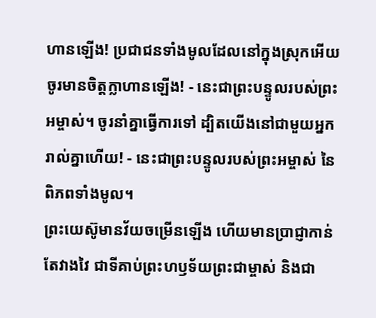ហានឡើង! ប្រជាជនទាំងមូលដែលនៅក្នុងស្រុកអើយ ចូរមានចិត្តក្លាហានឡើង! - នេះជាព្រះបន្ទូលរបស់ព្រះអម្ចាស់។ ចូរនាំគ្នាធ្វើការទៅ ដ្បិតយើងនៅជាមួយអ្នករាល់គ្នាហើយ! - នេះជាព្រះបន្ទូលរបស់ព្រះអម្ចាស់ នៃពិភពទាំងមូល។
ព្រះយេស៊ូមានវ័យចម្រើនឡើង ហើយមានប្រាជ្ញាកាន់តែវាងវៃ ជាទីគាប់ព្រះហឫទ័យព្រះជាម្ចាស់ និងជា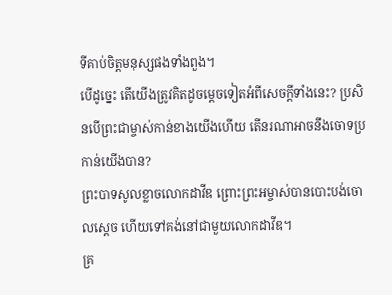ទីគាប់ចិត្តមនុស្សផងទាំងពួង។
បើដូច្នេះ តើយើងត្រូវគិតដូចម្ដេចទៀតអំពីសេចក្ដីទាំងនេះ? ប្រសិនបើព្រះជាម្ចាស់កាន់ខាងយើងហើយ តើនរណាអាចនឹងចោទប្រកាន់យើងបាន?
ព្រះបាទសូលខ្លាចលោកដាវីឌ ព្រោះព្រះអម្ចាស់បានបោះបង់ចោលស្ដេច ហើយទៅគង់នៅជាមួយលោកដាវីឌ។
គ្រ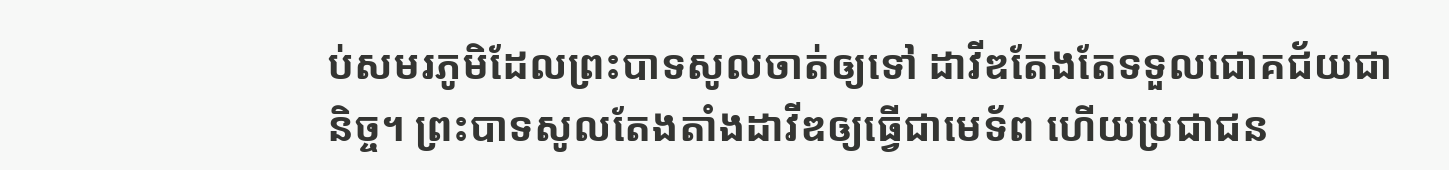ប់សមរភូមិដែលព្រះបាទសូលចាត់ឲ្យទៅ ដាវីឌតែងតែទទួលជោគជ័យជានិច្ច។ ព្រះបាទសូលតែងតាំងដាវីឌឲ្យធ្វើជាមេទ័ព ហើយប្រជាជន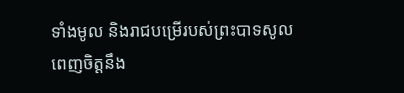ទាំងមូល និងរាជបម្រើរបស់ព្រះបាទសូល ពេញចិត្តនឹង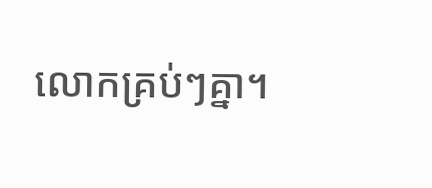លោកគ្រប់ៗគ្នា។